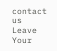contact us
Leave Your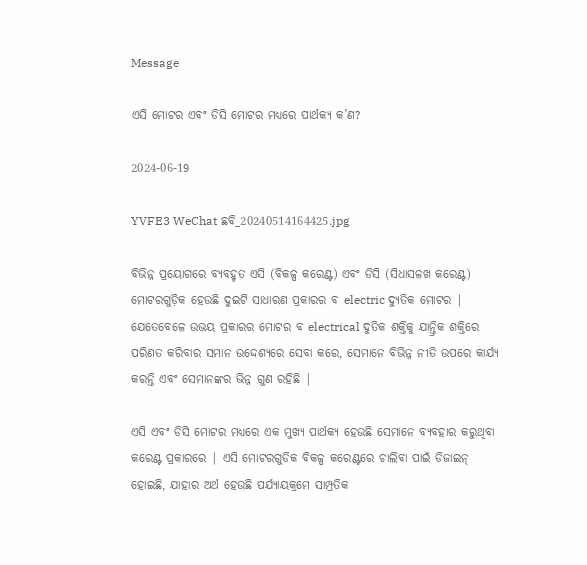Message

ଏସି ମୋଟର ଏବଂ ଡିସି ମୋଟର ମଧ୍ୟରେ ପାର୍ଥକ୍ୟ କ’ଣ?

2024-06-19

YVFE3 WeChat ଛବି_20240514164425.jpg

ବିଭିନ୍ନ ପ୍ରୟୋଗରେ ବ୍ୟବହୃତ ଏସି (ବିକଳ୍ପ କରେଣ୍ଟ) ଏବଂ ଡିସି (ସିଧାସଳଖ କରେଣ୍ଟ) ମୋଟରଗୁଡ଼ିକ ହେଉଛି ଦୁଇଟି ସାଧାରଣ ପ୍ରକାରର ବ electric ଦ୍ୟୁତିକ ମୋଟର | ଯେତେବେଳେ ଉଭୟ ପ୍ରକାରର ମୋଟର ବ electrical ଦୁତିକ ଶକ୍ତିକୁ ଯାନ୍ତ୍ରିକ ଶକ୍ତିରେ ପରିଣତ କରିବାର ସମାନ ଉଦ୍ଦେଶ୍ୟରେ ସେବା କରେ, ସେମାନେ ବିଭିନ୍ନ ନୀତି ଉପରେ କାର୍ଯ୍ୟ କରନ୍ତି ଏବଂ ସେମାନଙ୍କର ଭିନ୍ନ ଗୁଣ ରହିଛି |

ଏସି ଏବଂ ଡିସି ମୋଟର ମଧ୍ୟରେ ଏକ ମୁଖ୍ୟ ପାର୍ଥକ୍ୟ ହେଉଛି ସେମାନେ ବ୍ୟବହାର କରୁଥିବା କରେଣ୍ଟ ପ୍ରକାରରେ | ଏସି ମୋଟରଗୁଡିକ ବିକଳ୍ପ କରେଣ୍ଟରେ ଚାଲିବା ପାଇଁ ଡିଜାଇନ୍ ହୋଇଛି, ଯାହାର ଅର୍ଥ ହେଉଛି ପର୍ଯ୍ୟାୟକ୍ରମେ ସାମ୍ପ୍ରତିକ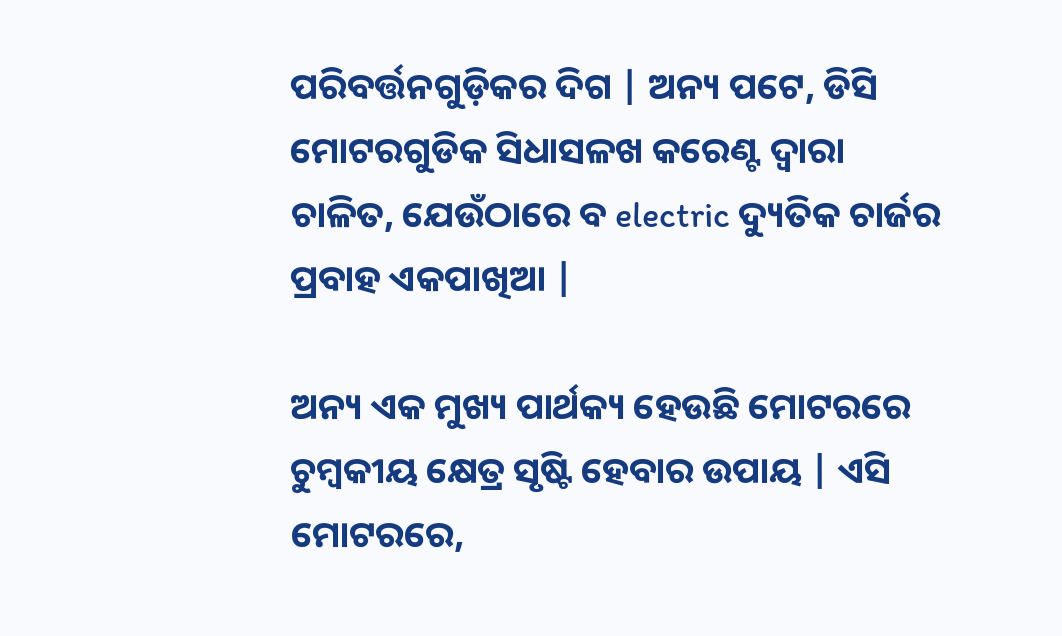ପରିବର୍ତ୍ତନଗୁଡ଼ିକର ଦିଗ | ଅନ୍ୟ ପଟେ, ଡିସି ମୋଟରଗୁଡିକ ସିଧାସଳଖ କରେଣ୍ଟ ଦ୍ୱାରା ଚାଳିତ, ଯେଉଁଠାରେ ବ electric ଦ୍ୟୁତିକ ଚାର୍ଜର ପ୍ରବାହ ଏକପାଖିଆ |

ଅନ୍ୟ ଏକ ମୁଖ୍ୟ ପାର୍ଥକ୍ୟ ହେଉଛି ମୋଟରରେ ଚୁମ୍ବକୀୟ କ୍ଷେତ୍ର ସୃଷ୍ଟି ହେବାର ଉପାୟ | ଏସି ମୋଟରରେ,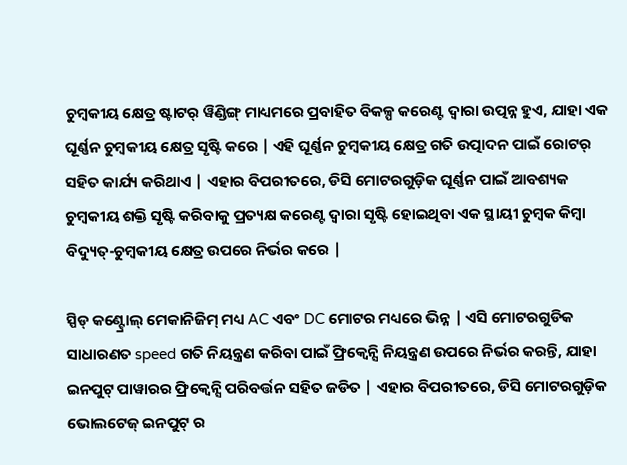ଚୁମ୍ବକୀୟ କ୍ଷେତ୍ର ଷ୍ଟାଟର୍ ୱିଣ୍ଡିଙ୍ଗ୍ ମାଧ୍ୟମରେ ପ୍ରବାହିତ ବିକଳ୍ପ କରେଣ୍ଟ ଦ୍ୱାରା ଉତ୍ପନ୍ନ ହୁଏ, ଯାହା ଏକ ଘୂର୍ଣ୍ଣନ ଚୁମ୍ବକୀୟ କ୍ଷେତ୍ର ସୃଷ୍ଟି କରେ | ଏହି ଘୂର୍ଣ୍ଣନ ଚୁମ୍ବକୀୟ କ୍ଷେତ୍ର ଗତି ଉତ୍ପାଦନ ପାଇଁ ରୋଟର୍ ସହିତ କାର୍ଯ୍ୟ କରିଥାଏ | ଏହାର ବିପରୀତରେ, ଡିସି ମୋଟରଗୁଡ଼ିକ ଘୂର୍ଣ୍ଣନ ପାଇଁ ଆବଶ୍ୟକ ଚୁମ୍ବକୀୟ ଶକ୍ତି ସୃଷ୍ଟି କରିବାକୁ ପ୍ରତ୍ୟକ୍ଷ କରେଣ୍ଟ ଦ୍ୱାରା ସୃଷ୍ଟି ହୋଇଥିବା ଏକ ସ୍ଥାୟୀ ଚୁମ୍ବକ କିମ୍ବା ବିଦ୍ୟୁତ୍-ଚୁମ୍ବକୀୟ କ୍ଷେତ୍ର ଉପରେ ନିର୍ଭର କରେ |

ସ୍ପିଡ୍ କଣ୍ଟ୍ରୋଲ୍ ମେକାନିଜିମ୍ ମଧ୍ୟ AC ଏବଂ DC ମୋଟର ମଧ୍ୟରେ ଭିନ୍ନ | ଏସି ମୋଟରଗୁଡିକ ସାଧାରଣତ speed ଗତି ନିୟନ୍ତ୍ରଣ କରିବା ପାଇଁ ଫ୍ରିକ୍ୱେନ୍ସି ନିୟନ୍ତ୍ରଣ ଉପରେ ନିର୍ଭର କରନ୍ତି, ଯାହା ଇନପୁଟ୍ ପାୱାରର ଫ୍ରିକ୍ୱେନ୍ସି ପରିବର୍ତ୍ତନ ସହିତ ଜଡିତ | ଏହାର ବିପରୀତରେ, ଡିସି ମୋଟରଗୁଡ଼ିକ ଭୋଲଟେଜ୍ ଇନପୁଟ୍ ର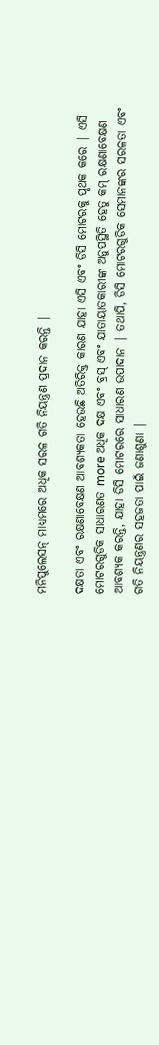ମନିପୁଲେସନ୍ ମାଧ୍ୟମରେ ଅଧିକ ସରଳ ଗତି ନିୟନ୍ତ୍ରଣ ପ୍ରଦାନ କରନ୍ତି |

ଦକ୍ଷତା ଏବଂ ରକ୍ଷଣାବେକ୍ଷଣ ଆବଶ୍ୟକତା ହେଉଛି ଅତିରିକ୍ତ କାରଣ ଯାହା ଏସି ଏବଂ ଡିସି ମୋଟରକୁ ପୃଥକ କରେ | ଏସି ମୋଟରଗୁଡିକ ସାଧାରଣତ more ଅଧିକ ଦକ୍ଷ ଏବଂ ବ୍ରସ୍ ଏବଂ ଯାତାୟାତକାରୀଙ୍କ ଅନୁପସ୍ଥିତି ହେତୁ କମ୍ ରକ୍ଷଣାବେକ୍ଷଣ ଆବଶ୍ୟକ କରନ୍ତି, ଯାହା ଡିସି ମୋଟରରେ ସାଧାରଣ ଉପାଦାନ | ତଥାପି, ଡିସି ମୋଟରଗୁଡିକ ସେମାନଙ୍କର ସରଳତା ଏବଂ ଗତି ନିୟନ୍ତ୍ରଣର ସହଜତା ପାଇଁ ଜଣାଶୁଣା |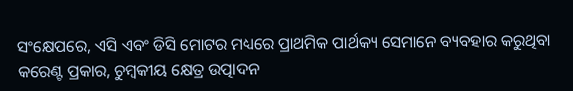ସଂକ୍ଷେପରେ, ଏସି ଏବଂ ଡିସି ମୋଟର ମଧ୍ୟରେ ପ୍ରାଥମିକ ପାର୍ଥକ୍ୟ ସେମାନେ ବ୍ୟବହାର କରୁଥିବା କରେଣ୍ଟ ପ୍ରକାର, ଚୁମ୍ବକୀୟ କ୍ଷେତ୍ର ଉତ୍ପାଦନ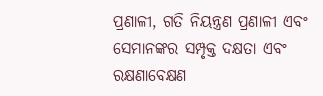ପ୍ରଣାଳୀ, ଗତି ନିୟନ୍ତ୍ରଣ ପ୍ରଣାଳୀ ଏବଂ ସେମାନଙ୍କର ସମ୍ପୃକ୍ତ ଦକ୍ଷତା ଏବଂ ରକ୍ଷଣାବେକ୍ଷଣ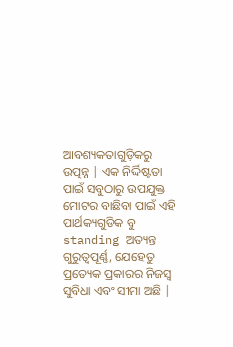ଆବଶ୍ୟକତାଗୁଡ଼ିକରୁ ଉତ୍ପନ୍ନ | ଏକ ନିର୍ଦ୍ଦିଷ୍ଟତା ପାଇଁ ସବୁଠାରୁ ଉପଯୁକ୍ତ ମୋଟର ବାଛିବା ପାଇଁ ଏହି ପାର୍ଥକ୍ୟଗୁଡିକ ବୁ standing ଅତ୍ୟନ୍ତ ଗୁରୁତ୍ୱପୂର୍ଣ୍ଣ, ଯେହେତୁ ପ୍ରତ୍ୟେକ ପ୍ରକାରର ନିଜସ୍ୱ ସୁବିଧା ଏବଂ ସୀମା ଅଛି |